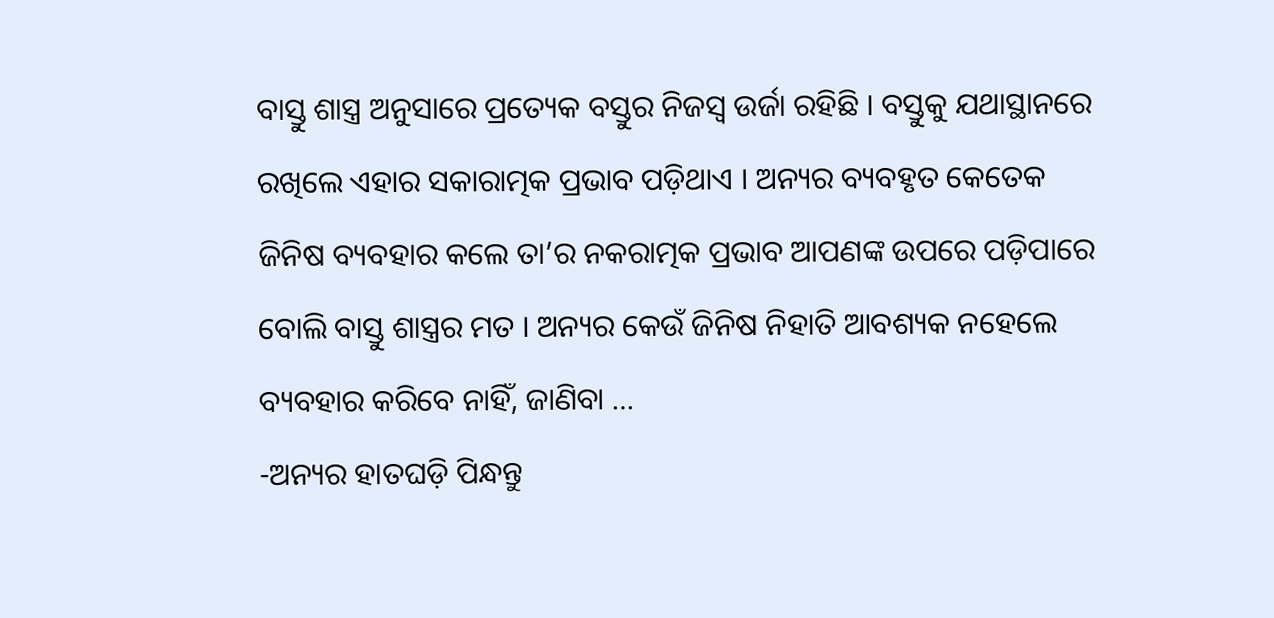ବାସ୍ତୁ ଶାସ୍ତ୍ର ଅନୁସାରେ ପ୍ରତ୍ୟେକ ବସ୍ତୁର ନିଜସ୍ୱ ଉର୍ଜା ରହିଛି । ବସ୍ତୁକୁ ଯଥାସ୍ଥାନରେ ରଖିଲେ ଏହାର ସକାରାତ୍ମକ ପ୍ରଭାବ ପଡ଼ିଥାଏ । ଅନ୍ୟର ବ୍ୟବହୃତ କେତେକ ଜିନିଷ ବ୍ୟବହାର କଲେ ତା’ର ନକରାତ୍ମକ ପ୍ରଭାବ ଆପଣଙ୍କ ଉପରେ ପଡ଼ିପାରେ ବୋଲି ବାସ୍ତୁ ଶାସ୍ତ୍ରର ମତ । ଅନ୍ୟର କେଉଁ ଜିନିଷ ନିହାତି ଆବଶ୍ୟକ ନହେଲେ ବ୍ୟବହାର କରିବେ ନାହିଁ, ଜାଣିବା …
-ଅନ୍ୟର ହାତଘଡ଼ି ପିନ୍ଧନ୍ତୁ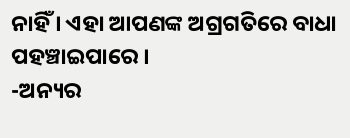ନାହିଁ । ଏହା ଆପଣଙ୍କ ଅଗ୍ରଗତିରେ ବାଧା ପହଞ୍ଚାଇପାରେ ।
-ଅନ୍ୟର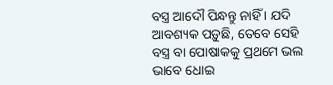ବସ୍ତ୍ର ଆଦୌ ପିନ୍ଧନ୍ତୁ ନାହିଁ । ଯଦି ଆବଶ୍ୟକ ପଡ଼ୁଛି, ତେବେ ସେହି ବସ୍ତ୍ର ବା ପୋଷାକକୁ ପ୍ରଥମେ ଭଲ ଭାବେ ଧୋଇ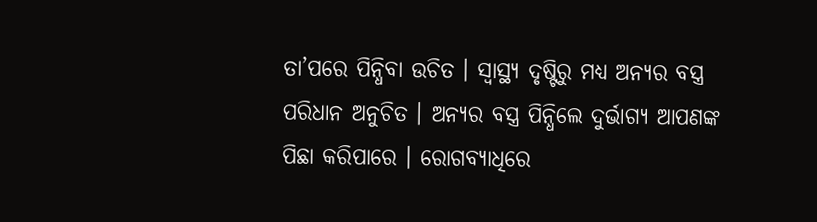ତା’ପରେ ପିନ୍ଧିବା ଉଚିତ । ସ୍ୱାସ୍ଥ୍ୟ ଦୃଷ୍ଟିରୁ ମଧ୍ୟ ଅନ୍ୟର ବସ୍ତ୍ର ପରିଧାନ ଅନୁଚିତ । ଅନ୍ୟର ବସ୍ତ୍ର ପିନ୍ଧିଲେ ଦୁର୍ଭାଗ୍ୟ ଆପଣଙ୍କ ପିଛା କରିପାରେ । ରୋଗବ୍ୟାଧିରେ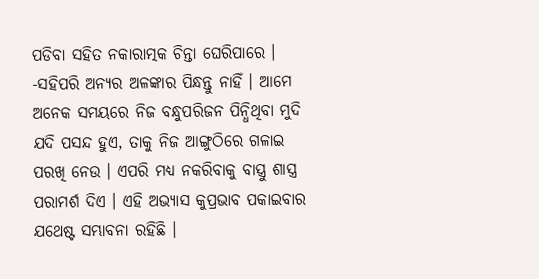ପଡିବା ସହିତ ନକାରାତ୍ମକ ଚିନ୍ତା ଘେରିପାରେ ।
-ସହିପରି ଅନ୍ୟର ଅଳଙ୍କାର ପିନ୍ଧନ୍ତୁ ନାହିଁ । ଆମେ ଅନେକ ସମୟରେ ନିଜ ବନ୍ଧୁପରିଜନ ପିନ୍ଧିଥିବା ମୁଦି ଯଦି ପସନ୍ଦ ହୁଏ, ତାକୁ ନିଜ ଆଙ୍ଗୁଠିରେ ଗଳାଇ ପରଖି ନେଉ । ଏପରି ମଧ୍ୟ ନକରିବାକୁ ବାସ୍ତ୍ରୁ ଶାସ୍ତ୍ର ପରାମର୍ଶ ଦିଏ । ଏହି ଅଭ୍ୟାସ କୁପ୍ରଭାବ ପକାଇବାର ଯଥେଷ୍ଟ ସମ୍ଭାବନା ରହିଛି ।